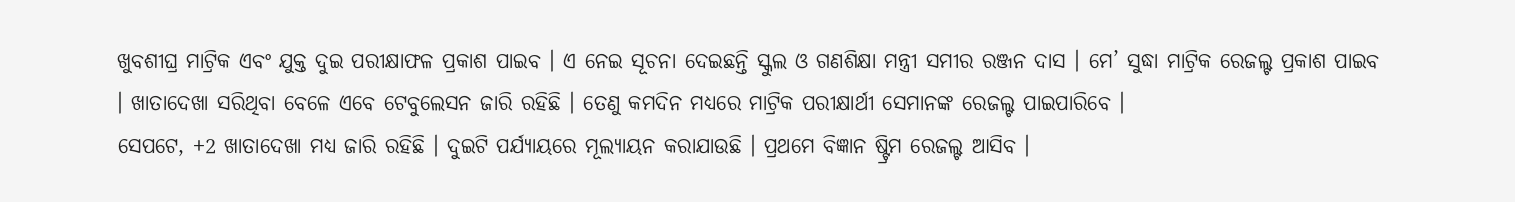ଖୁବଶୀଘ୍ର ମାଟ୍ରିକ ଏବଂ ଯୁକ୍ତ ଦୁଇ ପରୀକ୍ଷାଫଳ ପ୍ରକାଶ ପାଇବ । ଏ ନେଇ ସୂଚନା ଦେଇଛନ୍ତି ସ୍କୁଲ ଓ ଗଣଶିକ୍ଷା ମନ୍ତ୍ରୀ ସମୀର ରଞ୍ଜନ ଦାସ । ମେ’ ସୁଦ୍ଧା ମାଟ୍ରିକ ରେଜଲ୍ଟ ପ୍ରକାଶ ପାଇବ । ଖାତାଦେଖା ସରିଥିବା ବେଳେ ଏବେ ଟେବୁଲେସନ ଜାରି ରହିଛି । ତେଣୁ କମଦିନ ମଧ୍ୟରେ ମାଟ୍ରିକ ପରୀକ୍ଷାର୍ଥୀ ସେମାନଙ୍କ ରେଜଲ୍ଟ ପାଇପାରିବେ ।
ସେପଟେ, +2 ଖାତାଦେଖା ମଧ୍ୟ ଜାରି ରହିଛି । ଦୁଇଟି ପର୍ଯ୍ୟାୟରେ ମୂଲ୍ୟାୟନ କରାଯାଉଛି । ପ୍ରଥମେ ବିଜ୍ଞାନ ଷ୍ଟ୍ରିମ ରେଜଲ୍ଟ ଆସିବ ।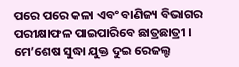ପରେ ପରେ କଳା ଏବଂ ବାଣିଜ୍ୟ ବିଭାଗର ପରୀକ୍ଷାଫଳ ପାଇପାରିବେ ଛାତ୍ରଛାତ୍ରୀ । ମେ’ଶେଷ ସୁଦ୍ଧା ଯୁକ୍ତ ଦୁଇ ରେଜଲ୍ଟ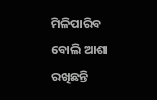ମିଳିପାରିବ ବୋଲି ଆଶା ରଖିଛନ୍ତି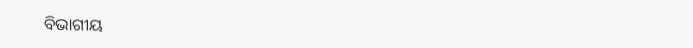ବିଭାଗୀୟ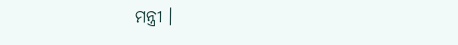ମନ୍ତ୍ରୀ ।